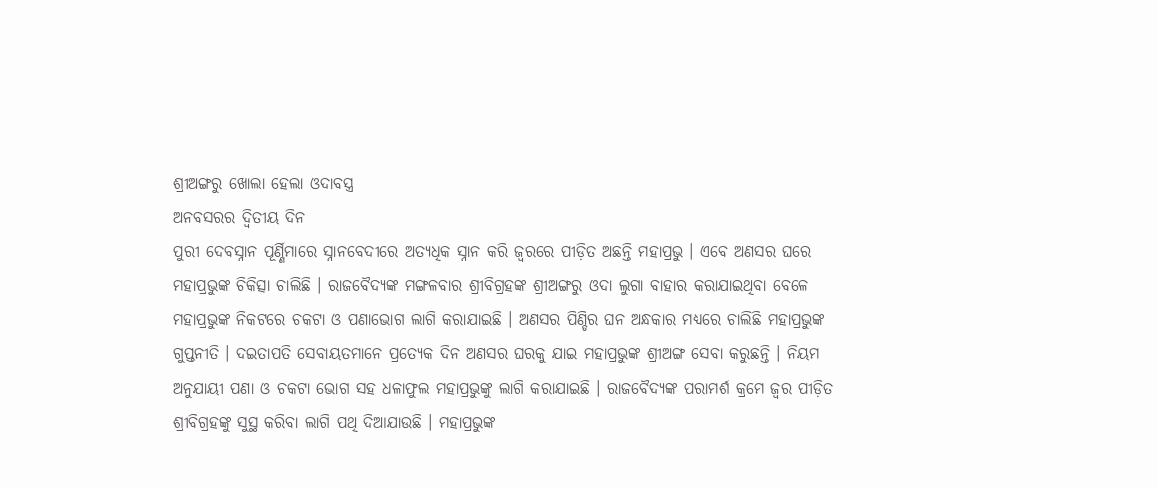ଶ୍ରୀଅଙ୍ଗରୁ ଖୋଲା ହେଲା ଓଦାବସ୍ତ୍ର
ଅନବସରର ଦ୍ୱିତୀୟ ଦିନ
ପୁରୀ ଦେବସ୍ନାନ ପୂର୍ଣ୍ଣିମାରେ ସ୍ନାନବେଦୀରେ ଅତ୍ୟଧିକ ସ୍ନାନ କରି ଜ୍ୱରରେ ପୀଡ଼ିତ ଅଛନ୍ତି ମହାପ୍ରଭୁ । ଏବେ ଅଣସର ଘରେ ମହାପ୍ରଭୁଙ୍କ ଚିକିତ୍ସା ଚାଲିଛି । ରାଜବୈଦ୍ୟଙ୍କ ମଙ୍ଗଳବାର ଶ୍ରୀବିଗ୍ରହଙ୍କ ଶ୍ରୀଅଙ୍ଗରୁ ଓଦା ଲୁଗା ବାହାର କରାଯାଇଥିବା ବେଳେ ମହାପ୍ରଭୁଙ୍କ ନିକଟରେ ଚକଟା ଓ ପଣାଭୋଗ ଲାଗି କରାଯାଇଛି । ଅଣସର ପିଣ୍ଡିର ଘନ ଅନ୍ଧକାର ମଧ୍ୟରେ ଚାଲିଛି ମହାପ୍ରଭୁଙ୍କ ଗୁପ୍ତନୀତି । ଦଇତାପତି ସେବାୟତମାନେ ପ୍ରତ୍ୟେକ ଦିନ ଅଣସର ଘରକୁ ଯାଇ ମହାପ୍ରଭୁଙ୍କ ଶ୍ରୀଅଙ୍ଗ ସେବା କରୁଛନ୍ତି । ନିୟମ ଅନୁଯାୟୀ ପଣା ଓ ଚକଟା ଭୋଗ ସହ ଧଳାଫୁଲ ମହାପ୍ରଭୁଙ୍କୁ ଲାଗି କରାଯାଇଛି । ରାଜବୈଦ୍ୟଙ୍କ ପରାମର୍ଶ କ୍ରମେ ଜ୍ୱର ପୀଡ଼ିତ ଶ୍ରୀବିଗ୍ରହଙ୍କୁ ସୁସ୍ଥ କରିବା ଲାଗି ପଥି ଦିଆଯାଉଛି । ମହାପ୍ରଭୁଙ୍କ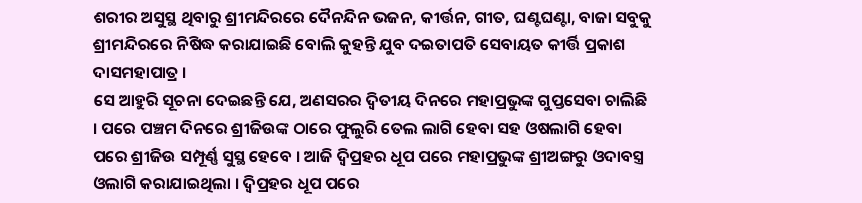ଶରୀର ଅସୁସ୍ଥ ଥିବାରୁ ଶ୍ରୀମନ୍ଦିରରେ ଦୈନନ୍ଦିନ ଭଜନ, କୀର୍ତ୍ତନ, ଗୀତ, ଘଣ୍ଟଘଣ୍ଟା, ବାଜା ସବୁକୁ ଶ୍ରୀମନ୍ଦିରରେ ନିଷିଦ୍ଧ କରାଯାଇଛି ବୋଲି କୁହନ୍ତି ଯୁବ ଦଇତାପତି ସେବାୟତ କୀର୍ତ୍ତି ପ୍ରକାଶ ଦାସମହାପାତ୍ର ।
ସେ ଆହୁରି ସୂଚନା ଦେଇଛନ୍ତି ଯେ, ଅଣସରର ଦ୍ୱିତୀୟ ଦିନରେ ମହାପ୍ରଭୁଙ୍କ ଗୁପ୍ତସେବା ଚାଲିଛି । ପରେ ପଞ୍ଚମ ଦିନରେ ଶ୍ରୀଜିଉଙ୍କ ଠାରେ ଫୁଲୁରି ତେଲ ଲାଗି ହେବା ସହ ଓଷଲାଗି ହେବା ପରେ ଶ୍ରୀଜିଉ ସମ୍ପୂର୍ଣ୍ଣ ସୁସ୍ଥ ହେବେ । ଆଜି ଦ୍ୱିପ୍ରହର ଧୂପ ପରେ ମହାପ୍ରଭୁଙ୍କ ଶ୍ରୀଅଙ୍ଗରୁ ଓଦାବସ୍ତ୍ର ଓଲାଗି କରାଯାଇଥିଲା । ଦ୍ୱିପ୍ରହର ଧୂପ ପରେ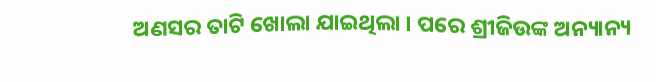ଅଣସର ତାଟି ଖୋଲା ଯାଇଥିଲା । ପରେ ଶ୍ରୀଜିଉଙ୍କ ଅନ୍ୟାନ୍ୟ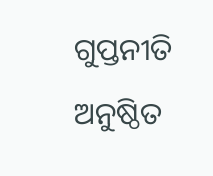ଗୁପ୍ତନୀତି ଅନୁଷ୍ଠିତ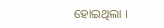ହୋଇଥିଲା ।